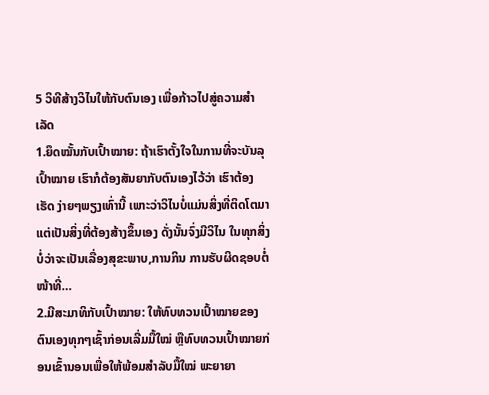5 ວິທີສ້າງວິໄນໃຫ້ກັບຕົນເອງ ເພື່ອກ້າວໄປສູ່ຄວາມສຳເລັດ
1.ຍຶດໝັ້ນກັບເປົ້າໝາຍ: ຖ້າເຮົາຕັ້ງໃຈໃນການທີ່ຈະບັນລຸເປົ້າໝາຍ ເຮົາກໍຕ້ອງສັນຍາກັບຕົນເອງໄວ້ວ່າ ເຮົາຕ້ອງເຮັດ ງ່າຍໆພຽງເທົ່ານີ້ ເພາະວ່າວິໄນບໍ່ແມ່ນສິ່ງທີ່ຕິດໂຕມາ ແຕ່ເປັນສິ່ງທີ່ຕ້ອງສ້າງຂຶ້ນເອງ ດັ່ງນັ້ນຈົ່ງມີວິໄນ ໃນທຸກສິ່ງບໍ່ວ່າຈະເປັນເລື່ອງສຸຂະພາບ,ການກິນ ການຮັບຜິດຊອບຕໍ່ໜ້າທີ່…
2.ມີສະມາທິກັບເປົ້າໝາຍ: ໃຫ້ທົບທວນເປົ້າໝາຍຂອງຕົນເອງທຸກໆເຊົ້າກ່ອນເລີ່ມມື້ໃໝ່ ຫຼືທົບທວນເປົ້າໝາຍກ່ອນເຂົ້ານອນເພື່ອໃຫ້ພ້ອມສຳລັບມື້ໃໝ່ ພະຍາຍາ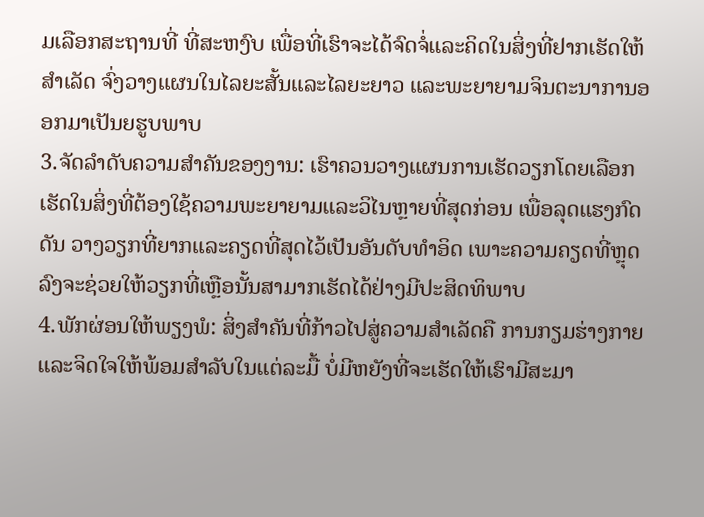ມເລືອກສະຖານທີ່ ທີ່ສະຫງົບ ເພື່ອທີ່ເຮົາຈະໄດ້ຈົດຈໍ່ແລະຄິດໃນສິ່ງທີ່ຢາກເຮັດໃຫ້ສຳເລັດ ຈົ່ງວາງແຜນໃນໄລຍະສັ້ນແລະໄລຍະຍາວ ແລະພະຍາຍາມຈິນຕະນາການອອກມາເປັນຍຮູບພາບ
3.ຈັດລຳດັບຄວາມສຳຄັນຂອງງານ: ເຮົາຄວນວາງແຜນການເຮັດວຽກໂດຍເລືອກເຮັດໃນສິ່ງທີ່ຕ້ອງໃຊ້ຄວາມພະຍາຍາມແລະວິໄນຫຼາຍທີ່ສຸດກ່ອນ ເພື່ອລຸດແຮງກົດດັນ ວາງວຽກທີ່ຍາກແລະຄຽດທີ່ສຸດໄວ້ເປັນອັນດັບທຳອິດ ເພາະຄວາມຄຽດທີ່ຫຼຸດລົງຈະຊ່ວຍໃຫ້ວຽກທີ່ເຫຼືອນັ້ນສາມາກເຮັດໄດ້ຢ່າງມີປະສິດທິພາບ
4.ພັກຜ່ອນໃຫ້ພຽງພໍ: ສິ່ງສຳຄັນທີ່ກ້າວໄປສູ່ຄວາມສຳເລັດຄື ການກຽມຮ່າງກາຍແລະຈິດໃຈໃຫ້ພ້ອມສຳລັບໃນແຕ່ລະມື້ ບໍ່ມີຫຍັງທີ່ຈະເຮັດໃຫ້ເຮົາມີສະມາ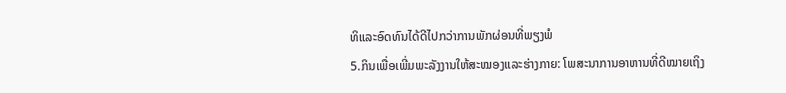ທິແລະອົດທົນໄດ້ດີໄປກວ່າການພັກຜ່ອນທີ່ພຽງພໍ
5.ກິນເພື່ອເພີ່ມພະລັງງານໃຫ້ສະໝອງແລະຮ່າງກາຍ: ໂພສະນາການອາຫານທີ່ດີໝາຍເຖິງ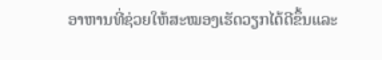ອາຫານທີ່ຊ່ວຍໃຫ້ສະໝອງເຮັດວຽກໄດ້ດີຂຶ້ນແລະ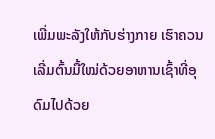ເພີ່ມພະລັງໃຫ້ກັບຮ່າງກາຍ ເຮົາຄວນເລີ່ມຕົ້ນມື້ໃໝ່ດ້ວຍອາຫານເຊົ້າທີ່ອຸດົມໄປດ້ວຍ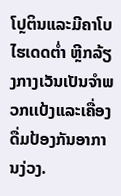ໂປຼຕິນແລະມີຄາໂບໄຮເດດຕໍ່າ ຫຼີກລ້ຽງກາງເວັນເປັນຈຳພວກເເປ້ງແລະເຄື່ອງດື່ມປ້ອງກັນອາການງ່ວງ.